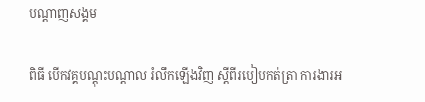បណ្តាញសង្គម

ពិធី បើកវគ្គបណ្តុះបណ្តាល រំលឹកឡើងវិញ ស្តីពីរបៀបកត់ត្រា ការងារអ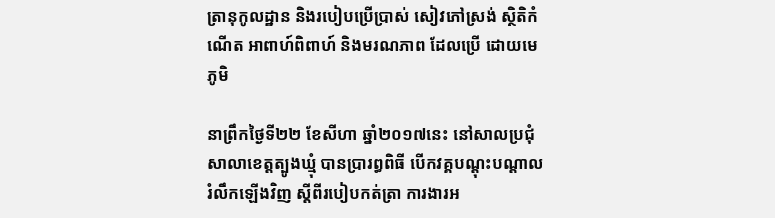ត្រានុកូលដ្ឋាន និងរបៀបប្រើប្រាស់ សៀវភៅស្រង់ ស្ថិតិកំណើត អាពាហ៍ពិពាហ៍ និងមរណភាព ដែលប្រើ ដោយមេភូមិ

នាព្រឹកថ្ងៃទី២២ ខែសីហា ឆ្នាំ២០១៧នេះ នៅសាលប្រជុំ សាលាខេត្តត្បូងឃ្មុំ បានប្រារព្ធពិធី បើកវគ្គបណ្តុះបណ្តាល រំលឹកឡើងវិញ ស្តីពីរបៀបកត់ត្រា ការងារអ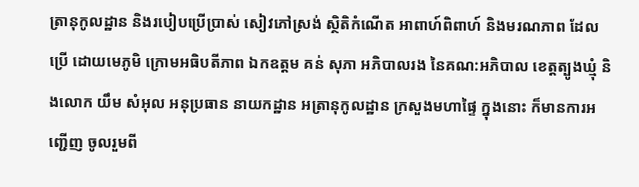ត្រានុកូលដ្ឋាន និងរបៀបប្រើប្រាស់ សៀវភៅស្រង់ ស្ថិតិកំណើត អាពាហ៍ពិពាហ៍ និងមរណភាព ដែលប្រើ ដោយមេភូមិ ក្រោមអធិបតីភាព ឯកឧត្តម គន់ សុភា អភិបាលរង នៃគណ:អភិបាល ខេត្តត្បូងឃ្មុំ និងលោក យឹម សំអុល អនុប្រធាន នាយកដ្ឋាន អត្រានុកូលដ្ឋាន ក្រសួងមហាផ្ទៃ ក្នុងនោះ ក៏មានការអញ្ជើញ ចូលរួមពី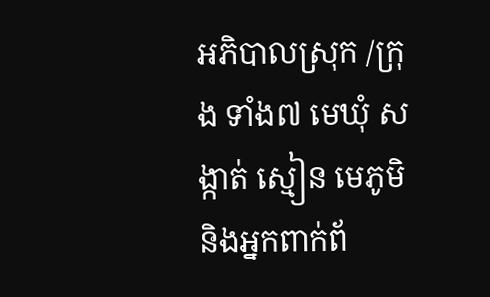អភិបាលស្រុក /ក្រុង ទាំង៧ មេឃុំ សង្កាត់ ស្មៀន មេភូមិ និងអ្នកពាក់ព័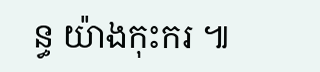ន្ធ យ៉ាងកុះករ ៕